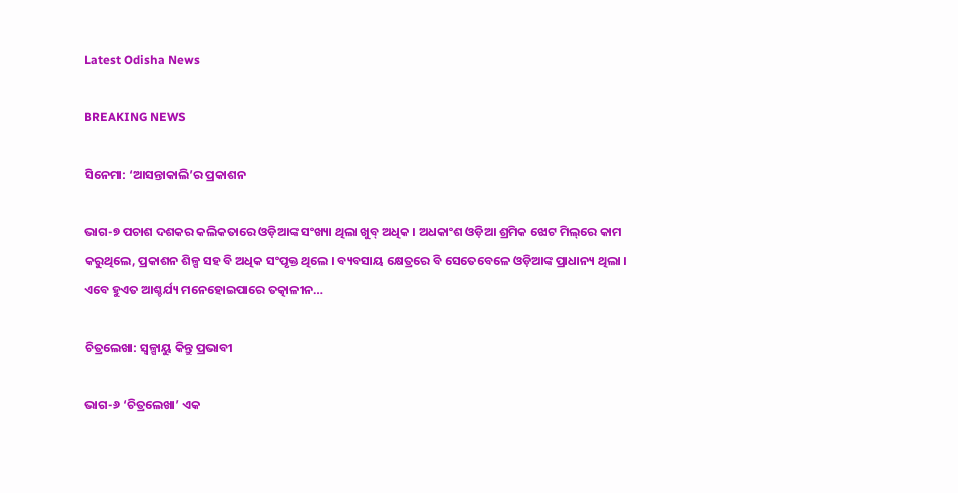Latest Odisha News

BREAKING NEWS

ସିନେମା: ‘ଆସନ୍ତାକାଲି’ର ପ୍ରକାଶନ

ଭାଗ-୭ ପଚାଶ ଦଶକର କଲିକତାରେ ଓଡ଼ିଆଙ୍କ ସଂଖ୍ୟା ଥିଲା ଖୁବ୍ ଅଧିକ । ଅଧକାଂଶ ଓଡ଼ିଆ ଶ୍ରମିକ ଝୋଟ ମିଲ୍‌ରେ କାମ କରୁଥିଲେ, ପ୍ରକାଶନ ଶିଳ୍ପ ସହ ବି ଅଧିକ ସଂପୃକ୍ତ ଥିଲେ । ବ୍ୟବସାୟ କ୍ଷେତ୍ରରେ ବି ସେତେବେଳେ ଓଡ଼ିଆଙ୍କ ପ୍ରାଧାନ୍ୟ ଥିଲା । ଏବେ ହୁଏତ ଆଶ୍ଚର୍ଯ୍ୟ ମନେହୋଇପାରେ ତତ୍କାଳୀନ…

ଚିତ୍ରଲେଖା: ସ୍ୱଳ୍ପାୟୁ କିନ୍ତୁ ପ୍ରଭାବୀ

ଭାଗ-୬ ‘ଚିତ୍ରଲେଖା’ ଏକ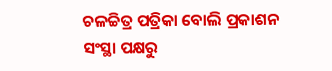ଚଳଚ୍ଚିତ୍ର ପତ୍ରିକା ବୋଲି ପ୍ରକାଶନ ସଂସ୍ଥା ପକ୍ଷରୁ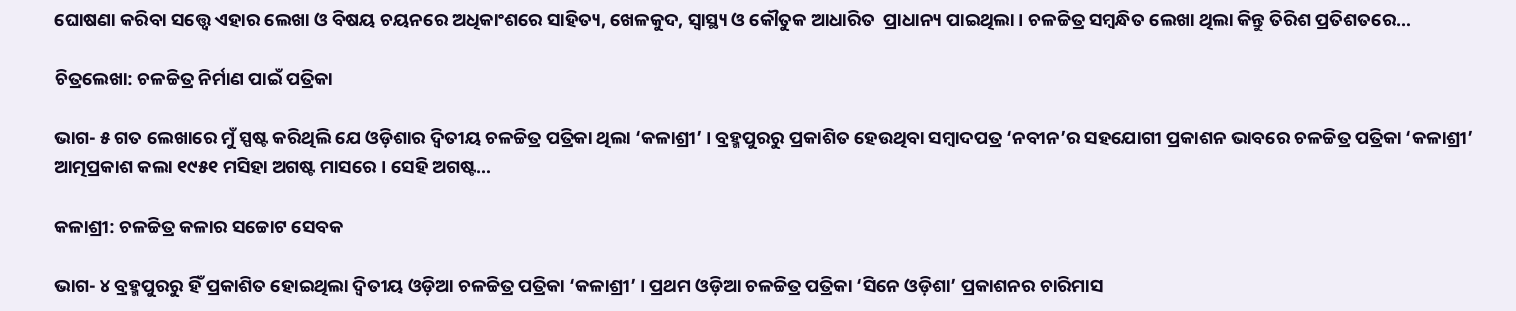ଘୋଷଣା କରିବା ସତ୍ତ୍ୱେ ଏହାର ଲେଖା ଓ ବିଷୟ ଚୟନରେ ଅଧିକାଂଶରେ ସାହିତ୍ୟ, ଖେଳକୁଦ, ସ୍ୱାସ୍ଥ୍ୟ ଓ କୌତୁକ ଆଧାରିତ  ପ୍ରାଧାନ୍ୟ ପାଇଥିଲା । ଚଳଚ୍ଚିତ୍ର ସମ୍ବନ୍ଧିତ ଲେଖା ଥିଲା କିନ୍ତୁ ତିରିଶ ପ୍ରତିଶତରେ…

ଚିତ୍ରଲେଖା: ଚଳଚ୍ଚିତ୍ର ନିର୍ମାଣ ପାଇଁ ପତ୍ରିକା

ଭାଗ- ୫ ଗତ ଲେଖାରେ ମୁଁ ସ୍ପଷ୍ଟ କରିଥିଲି ଯେ ଓଡ଼ିଶାର ଦ୍ୱିତୀୟ ଚଳଚ୍ଚିତ୍ର ପତ୍ରିକା ଥିଲା ‘କଳାଶ୍ରୀ’ । ବ୍ରହ୍ମପୁରରୁ ପ୍ରକାଶିତ ହେଉଥିବା ସମ୍ବାଦପତ୍ର ‘ନବୀନ’ର ସହଯୋଗୀ ପ୍ରକାଶନ ଭାବରେ ଚଳଚ୍ଚିତ୍ର ପତ୍ରିକା ‘କଳାଶ୍ରୀ’ ଆତ୍ମପ୍ରକାଶ କଲା ୧୯୫୧ ମସିହା ଅଗଷ୍ଟ ମାସରେ । ସେହି ଅଗଷ୍ଟ…

କଳାଶ୍ରୀ: ଚଳଚ୍ଚିତ୍ର କଳାର ସଚ୍ଚୋଟ ସେବକ

ଭାଗ- ୪ ବ୍ରହ୍ମପୁରରୁ ହିଁ ପ୍ରକାଶିତ ହୋଇଥିଲା ଦ୍ୱିତୀୟ ଓଡ଼ିଆ ଚଳଚ୍ଚିତ୍ର ପତ୍ରିକା ‘କଳାଶ୍ରୀ’ । ପ୍ରଥମ ଓଡ଼ିଆ ଚଳଚ୍ଚିତ୍ର ପତ୍ରିକା ‘ସିନେ ଓଡ଼ିଶା’ ପ୍ରକାଶନର ଚାରିମାସ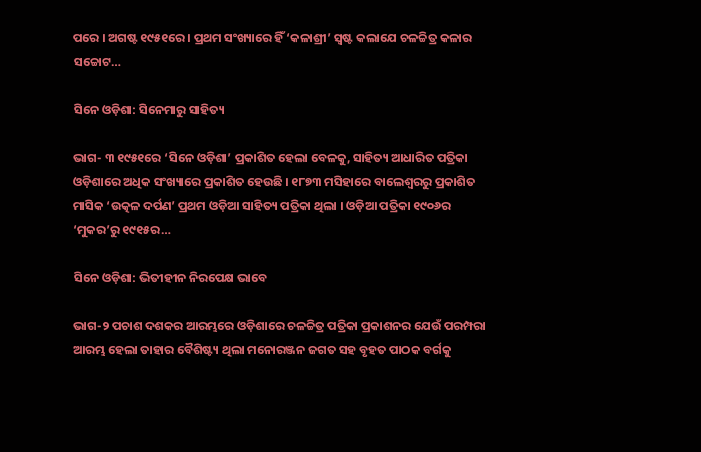ପରେ । ଅଗଷ୍ଟ ୧୯୫୧ରେ । ପ୍ରଥମ ସଂଖ୍ୟାରେ ହିଁ ‘କଳାଶ୍ରୀ’ ସ୍ୱଷ୍ଟ କଲାଯେ ଚଳଚ୍ଚିତ୍ର କଳାର ସଚ୍ଚୋଟ…

ସିନେ ଓଡ଼ିଶା: ସିନେମାରୁ ସାହିତ୍ୟ

ଭାଗ- ୩ ୧୯୫୧ରେ ‘ସିନେ ଓଡ଼ିଶା’ ପ୍ରକାଶିତ ହେଲା ବେଳକୁ, ସାହିତ୍ୟ ଆଧାରିତ ପତ୍ରିକା ଓଡ଼ିଶାରେ ଅଧିକ ସଂଖ୍ୟାରେ ପ୍ରକାଶିତ ହେଉଛି । ୧୮୭୩ ମସିହାରେ ବାଲେଶ୍ୱରରୁ ପ୍ରକାଶିତ ମାସିକ ‘ଉତ୍କଳ ଦର୍ପଣ’ ପ୍ରଥମ ଓଡ଼ିଆ ସାହିତ୍ୟ ପତ୍ରିକା ଥିଲା । ଓଡ଼ିଆ ପତ୍ରିକା ୧୯୦୬ର ‘ମୁକର’ରୁ ୧୯୧୫ର…

ସିନେ ଓଡ଼ିଶା: ଭିତୀହୀନ ନିରପେକ୍ଷ ଭାବେ

ଭାଗ-୨ ପଚାଶ ଦଶକର ଆରମ୍ଭରେ ଓଡ଼ିଶାରେ ଚଳଚ୍ଚିତ୍ର ପତ୍ରିକା ପ୍ରକାଶନର ଯେଉଁ ପରମ୍ପରା ଆରମ୍ଭ ହେଲା ତାହାର ବୈଶିଷ୍ଟ୍ୟ ଥିଲା ମନୋରଞ୍ଜନ ଜଗତ ସହ ବୃହତ ପାଠକ ବର୍ଗକୁ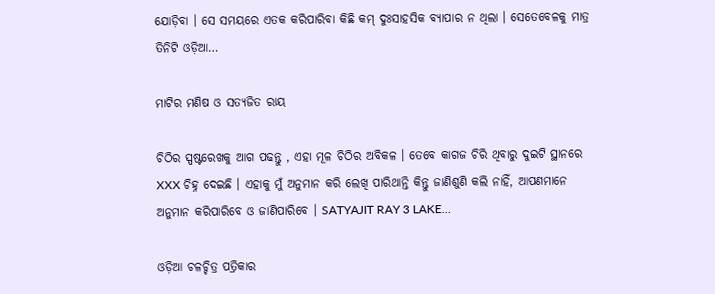ଯୋଡ଼ିବା । ସେ ସମୟରେ ଏତକ କରିପାରିବା କିଛି କମ୍ ଦୁଃସାହସିକ ବ୍ୟାପାର ନ ଥିଲା । ସେତେବେଳକୁ ମାତ୍ର ତିନିଟି ଓଡ଼ିଆ…

ମାଟିର ମଣିଷ ଓ ସତ୍ୟଜିତ ରାୟ

ଚିଠିର ସ୍ପଷ୍ଟରେଖକୁ ଆଗ ପଢନ୍ତୁ , ଏହା ମୂଳ ଚିଠିର ଅବିକଳ । ତେବେ କାଗଜ ଚିରି ଥିବାରୁ ଦୁଇଟି ସ୍ଥାନରେ XXX ଚିହ୍ନ ଦେଇଛି । ଏହାକୁ ମୁଁ ଅନୁମାନ କରି ଲେଖି ପାରିଥାନ୍ତି କିନ୍ତୁ ଜାଣିଶୁଣି କଲି ନାହିଁ, ଆପଣମାନେ ଅନୁମାନ କରିପାରିବେ ଓ ଜାଣିପାରିବେ । SATYAJIT RAY 3 LAKE…

ଓଡ଼ିଆ ଚଳଚ୍ଚିତ୍ର ପତ୍ରିକାର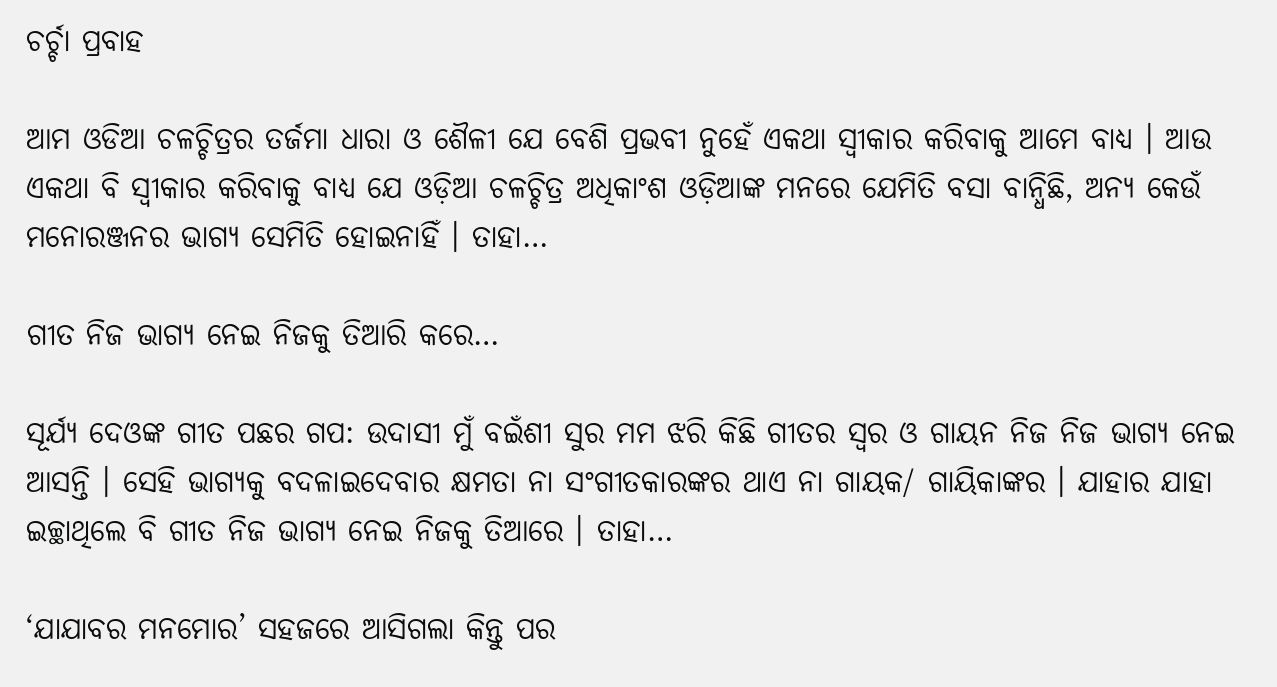ଚର୍ଚ୍ଚା ପ୍ରବାହ

ଆମ ଓଡିଆ ଚଳଚ୍ଚିତ୍ରର ତର୍ଜମା ଧାରା ଓ ଶୈଳୀ ଯେ ବେଶି ପ୍ରଭବୀ ନୁହେଁ ଏକଥା ସ୍ୱୀକାର କରିବାକୁ ଆମେ ବାଧ୍ୟ । ଆଉ ଏକଥା ବି ସ୍ୱୀକାର କରିବାକୁ ବାଧ୍ୟ ଯେ ଓଡ଼ିଆ ଚଳଚ୍ଚିତ୍ର ଅଧିକାଂଶ ଓଡ଼ିଆଙ୍କ ମନରେ ଯେମିତି ବସା ବାନ୍ଧିଛି, ଅନ୍ୟ କେଉଁ ମନୋରଞ୍ଜନର ଭାଗ୍ୟ ସେମିତି ହୋଇନାହିଁ । ତାହା…

ଗୀତ ନିଜ ଭାଗ୍ୟ ନେଇ ନିଜକୁ ତିଆରି କରେ…

ସୂର୍ଯ୍ୟ ଦେଓଙ୍କ ଗୀତ ପଛର ଗପ: ଉଦାସୀ ମୁଁ ବଇଁଶୀ ସୁର ମମ ଝରି କିଛି ଗୀତର ସ୍ୱର ଓ ଗାୟନ ନିଜ ନିଜ ଭାଗ୍ୟ ନେଇ ଆସନ୍ତି । ସେହି ଭାଗ୍ୟକୁ ବଦଳାଇଦେବାର କ୍ଷମତା ନା ସଂଗୀତକାରଙ୍କର ଥାଏ ନା ଗାୟକ/ ଗାୟିକାଙ୍କର । ଯାହାର ଯାହା ଇଚ୍ଛାଥିଲେ ବି ଗୀତ ନିଜ ଭାଗ୍ୟ ନେଇ ନିଜକୁ ତିଆରେ । ତାହା…

‘ଯାଯାବର ମନମୋର’ ସହଜରେ ଆସିଗଲା କିନ୍ତୁ ପର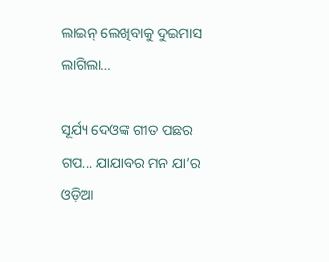ଲାଇନ୍ ଲେଖିବାକୁ ଦୁଇମାସ ଲାଗିଲା…

ସୂର୍ଯ୍ୟ ଦେଓଙ୍କ ଗୀତ ପଛର ଗପ... ଯାଯାବର ମନ ଯା’ର ଓଡ଼ିଆ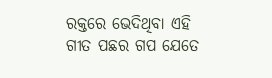ରକ୍ତରେ ଭେଦିଥିବା ଏହି ଗୀତ ପଛର ଗପ ଯେତେ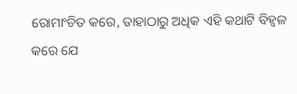ରୋମାଂଚିତ କରେ, ତାହାଠାରୁ ଅଧିକ ଏହି କଥାଟି ବିହ୍ୱଳ କରେ ଯେ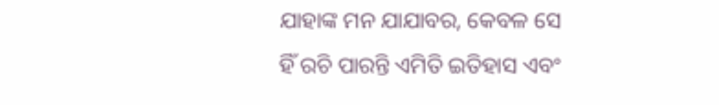ଯାହାଙ୍କ ମନ ଯାଯାବର, କେବଳ ସେ ହିଁ ରଚି ପାରନ୍ତି ଏମିତି ଇତିହାସ ଏବଂ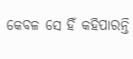କେବଳ ସେ ହିଁ କହିପାରନ୍ତି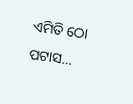ଏମିତି ଠୋ ପଟାସ…